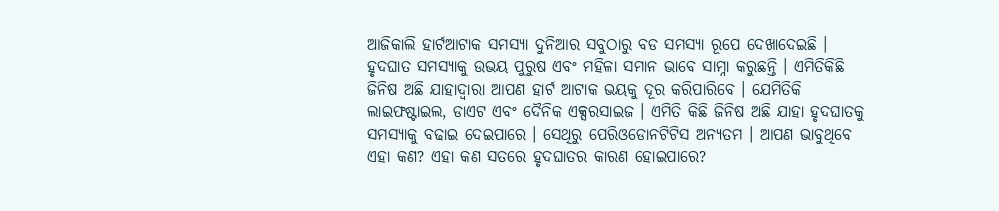ଆଜିକାଲି ହାର୍ଟଆଟାକ ସମସ୍ୟା ଦୁନିଆର ସବୁଠାରୁ ବଡ ସମସ୍ୟା ରୂପେ ଦେଖାଦେଇଛି । ହୃଦଘାତ ସମସ୍ୟାକୁ ଉଭୟ ପୁରୁଷ ଏବଂ ମହିଳା ସମାନ ଭାବେ ସାମ୍ନା କରୁଛନ୍ତି । ଏମିତିକିଛି ଜିନିଷ ଅଛି ଯାହାଦ୍ୱାରା ଆପଣ ହାର୍ଟ ଆଟାକ ଭୟକୁ ଦୂର କରିପାରିବେ । ଯେମିତିକି ଲାଇଫଷ୍ଟାଇଲ, ଡାଏଟ ଏବଂ ଦୈନିକ ଏକ୍ସରସାଇଜ । ଏମିତି କିଛି ଜିନିଷ ଅଛି ଯାହା ହୃଦଘାତକୁ ସମସ୍ୟାକୁ ବଢାଇ ଦେଇପାରେ । ସେଥିରୁ ପେରିଓଡୋନଟିଟିସ ଅନ୍ୟତମ । ଆପଣ ଭାବୁଥିବେ ଏହା କଣ? ଏହା କଣ ସତରେ ହୃଦଘାତର କାରଣ ହୋଇପାରେ?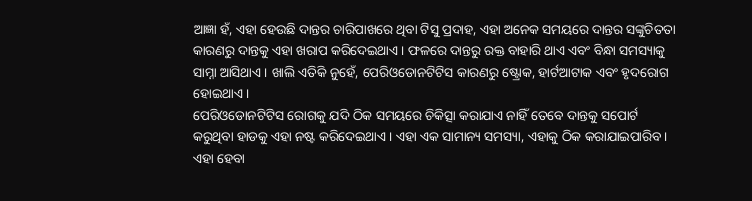ଆଜ୍ଞା ହଁ, ଏହା ହେଉଛି ଦାନ୍ତର ଚାରିପାଖରେ ଥିବା ଟିସୁ ପ୍ରଦାହ, ଏହା ଅନେକ ସମୟରେ ଦାନ୍ତର ସଙ୍କୁଚିତତା କାରଣରୁ ଦାନ୍ତକୁ ଏହା ଖରାପ କରିଦେଇଥାଏ । ଫଳରେ ଦାନ୍ତରୁ ରକ୍ତ ବାହାରି ଥାଏ ଏବଂ ବିନ୍ଧା ସମସ୍ୟାକୁ ସାମ୍ନା ଆସିଥାଏ । ଖାଲି ଏତିକି ନୁହେଁ, ପେରିଓଡୋନଟିଟିସ କାରଣରୁ ଷ୍ଟ୍ରୋକ, ହାର୍ଟଆଟାକ ଏବଂ ହୃଦରୋଗ ହୋଇଥାଏ ।
ପେରିଓଡୋନଟିଟିସ ରୋଗକୁ ଯଦି ଠିକ ସମୟରେ ଚିକିତ୍ସା କରାଯାଏ ନାହିଁ ତେବେ ଦାନ୍ତକୁ ସପୋର୍ଟ କରୁଥିବା ହାଡକୁ ଏହା ନଷ୍ଟ କରିଦେଇଥାଏ । ଏହା ଏକ ସାମାନ୍ୟ ସମସ୍ୟା, ଏହାକୁ ଠିକ କରାଯାଇପାରିବ । ଏହା ହେବା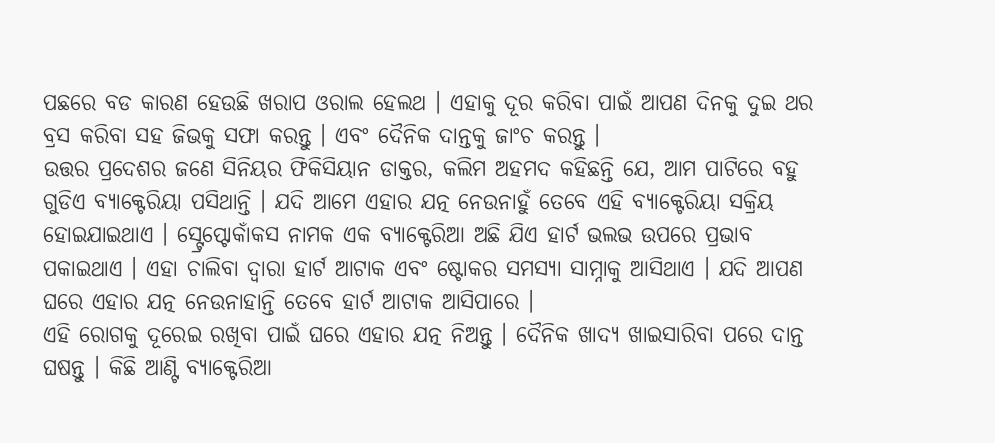ପଛରେ ବଡ କାରଣ ହେଉଛି ଖରାପ ଓରାଲ ହେଲଥ । ଏହାକୁ ଦୂର କରିବା ପାଇଁ ଆପଣ ଦିନକୁ ଦୁଇ ଥର ବ୍ରସ କରିବା ସହ ଜିଭକୁ ସଫା କରନ୍ତୁ । ଏବଂ ଦୈନିକ ଦାନ୍ତକୁ ଜାଂଚ କରନ୍ତୁ ।
ଉତ୍ତର ପ୍ରଦେଶର ଜଣେ ସିନିୟର ଫିକିସିୟାନ ଡାକ୍ତର, କଲିମ ଅହମଦ କହିଛନ୍ତି ଯେ, ଆମ ପାଟିରେ ବହୁ ଗୁଡିଏ ବ୍ୟାକ୍ଟେରିୟା ପସିଥାନ୍ତି । ଯଦି ଆମେ ଏହାର ଯତ୍ନ ନେଉନାହୁଁ ତେବେ ଏହି ବ୍ୟାକ୍ଟେରିୟା ସକ୍ରିୟ ହୋଇଯାଇଥାଏ । ସ୍ଟ୍ରେପ୍ଟୋକାଁକସ ନାମକ ଏକ ବ୍ୟାକ୍ଟେରିଆ ଅଛି ଯିଏ ହାର୍ଟ ଭଲଭ ଉପରେ ପ୍ରଭାବ ପକାଇଥାଏ । ଏହା ଚାଲିବା ଦ୍ୱାରା ହାର୍ଟ ଆଟାକ ଏବଂ ଷ୍ଟୋକର ସମସ୍ୟା ସାମ୍ନାକୁ ଆସିଥାଏ । ଯଦି ଆପଣ ଘରେ ଏହାର ଯତ୍ନ ନେଉନାହାନ୍ତି ତେବେ ହାର୍ଟ ଆଟାକ ଆସିପାରେ ।
ଏହି ରୋଗକୁ ଦୂରେଇ ରଖିବା ପାଇଁ ଘରେ ଏହାର ଯତ୍ନ ନିଅନ୍ତୁ । ଦୈନିକ ଖାଦ୍ୟ ଖାଇସାରିବା ପରେ ଦାନ୍ତ ଘଷନ୍ତୁ । କିଛି ଆଣ୍ଟି ବ୍ୟାକ୍ଟେରିଆ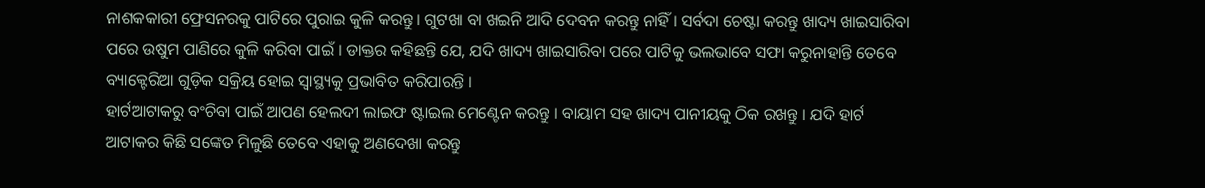ନାଶକକାରୀ ଫ୍ରେସନରକୁ ପାଟିରେ ପୁରାଇ କୁଳି କରନ୍ତୁ । ଗୁଟଖା ବା ଖଇନି ଆଦି ଦେବନ କରନ୍ତୁ ନାହିଁ । ସର୍ବଦା ଚେଷ୍ଟା କରନ୍ତୁ ଖାଦ୍ୟ ଖାଇସାରିବା ପରେ ଉଷୁମ ପାଣିରେ କୁଳି କରିବା ପାଇଁ । ଡାକ୍ତର କହିଛନ୍ତି ଯେ, ଯଦି ଖାଦ୍ୟ ଖାଇସାରିବା ପରେ ପାଟିକୁ ଭଲଭାବେ ସଫା କରୁନାହାନ୍ତି ତେବେ ବ୍ୟାକ୍ଟେରିଆ ଗୁଡ଼ିକ ସକ୍ରିୟ ହୋଇ ସ୍ୱାସ୍ଥ୍ୟକୁ ପ୍ରଭାବିତ କରିପାରନ୍ତି ।
ହାର୍ଟଆଟାକରୁ ବଂଚିବା ପାଇଁ ଆପଣ ହେଲଦୀ ଲାଇଫ ଷ୍ଟାଇଲ ମେଣ୍ଟେନ କରନ୍ତୁ । ବାୟାମ ସହ ଖାଦ୍ୟ ପାନୀୟକୁ ଠିକ ରଖନ୍ତୁ । ଯଦି ହାର୍ଟ ଆଟାକର କିଛି ସଙ୍କେତ ମିଳୁଛି ତେବେ ଏହାକୁ ଅଣଦେଖା କରନ୍ତୁ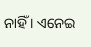ନାହିଁ । ଏନେଇ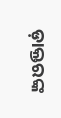ଡ଼ାକ୍ତରଙ୍କ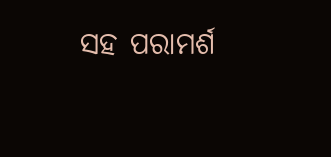ସହ ପରାମର୍ଶ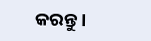କରନ୍ତୁ ।